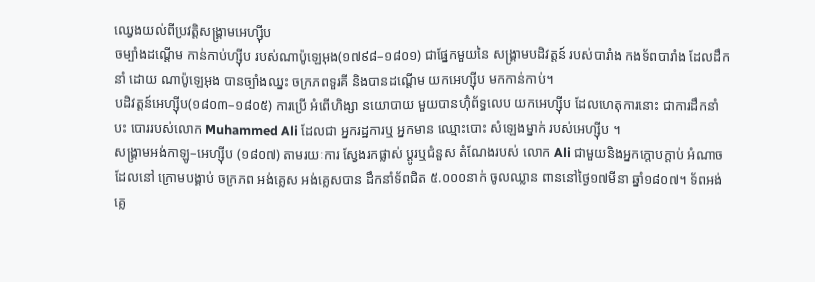ឈ្វេងយល់ពីប្រវត្តិសង្គ្រាមអេហ្ស៊ីប
ចម្បាំងដណ្តើម កាន់កាប់ហ្ស៊ីប របស់ណាប៉ូឡេអុង(១៧៩៨–១៨០១) ជាផ្នែកមួយនៃ សង្រ្គាមបដិវត្តន៍ របស់បារាំង កងទ័ពបារាំង ដែលដឹកនាំ ដោយ ណាប៉ូឡេអុង បានច្បាំងឈ្នះ ចក្រភពទួរគី និងបានដណ្តើម យកអេហ្ស៊ីប មកកាន់កាប់។
បដិវត្តន៍អេហ្ស៊ីប(១៨០៣–១៨០៥) ការប្រើ អំពើហិង្សា នយោបាយ មួយបានហ៊ុំព័ទ្ធលេប យកអេហ្ស៊ីប ដែលហេតុការនោះ ជាការដឹកនាំបះ បោររបស់លោក Muhammed Ali ដែលជា អ្នករដ្ឋការឬ អ្នកមាន ឈ្មោះបោះ សំឡេងម្នាក់ របស់អេហ្ស៊ីប ។
សង្គ្រាមអង់កាឡូ–អេហ្ស៊ីប (១៨០៧) តាមរយៈការ ស្វែងរកផ្លាស់ ប្តូរឬជំនួស តំណែងរបស់ លោក Ali ជាមួយនិងអ្នកក្តោបក្តាប់ អំណាចដែលនៅ ក្រោមបង្គាប់ ចក្រភព អង់គ្លេស អង់គ្លេសបាន ដឹកនាំទ័ពជិត ៥.០០០នាក់ ចូលឈ្លាន ពាននៅថ្ងៃ១៧មីនា ឆ្នាំ១៨០៧។ ទ័ពអង់គ្លេ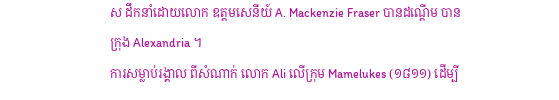ស ដឹកនាំដោយលោក ឧត្តមសេនីយ៍ A. Mackenzie Fraser បានដណ្តើម បានក្រុង Alexandria ។
ការសម្លាប់រង្គាល ពីសំណាក់ លោក Ali លើក្រុម Mamelukes (១៨១១) ដើម្បី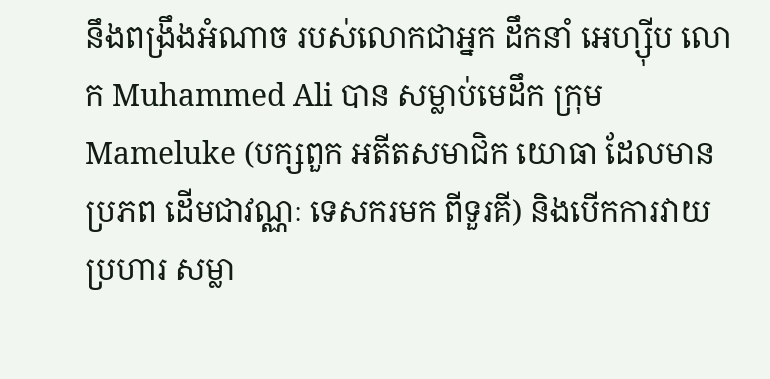នឹងពង្រឹងអំណាច របស់លោកជាអ្នក ដឹកនាំ អេហ្ស៊ីប លោក Muhammed Ali បាន សម្លាប់មេដឹក ក្រុម Mameluke (បក្សពួក អតីតសមាជិក យោធា ដែលមានប្រភព ដើមជាវណ្ណៈ ទេសករមក ពីទួរគី) និងបើកការវាយ ប្រហារ សម្លា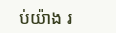ប់យ៉ាង រ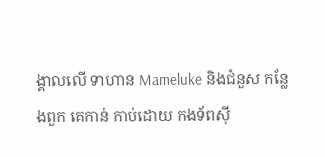ង្គាលលើ ទាហាន Mameluke និងជំនួស កន្លែងពួក គេកាន់ កាប់ដោយ កងទ័ពស៊ី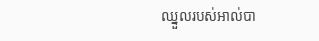ឈ្នួលរបស់អាល់បា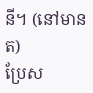នី។ (នៅមានត)
ប្រែស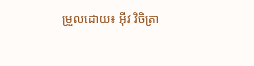ម្រួលដោយ៖ អុីវ វិចិត្រា